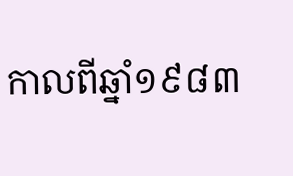កាលពីឆ្នាំ១៩៨៣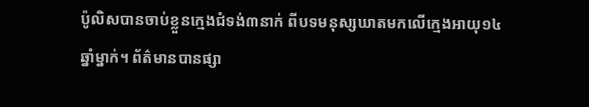ប៉ូលិសបានចាប់ខ្លួនក្មេងជំទង់៣នាក់ ពីបទមនុស្សឃាតមកលើក្មេងអាយុ១៤ឆ្នាំម្នាក់។ ព័ត៌មានបានផ្សា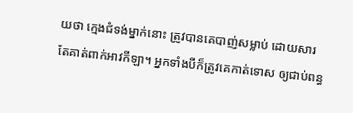យថា ក្មេងជំទង់ម្នាក់នោះ ត្រូវបានគេបាញ់សម្លាប់ ដោយសារតែគាត់ពាក់អាវកីឡា។ អ្នកទាំងបីក៏ត្រូវគេកាត់ទោស ឲ្យជាប់ពន្ធ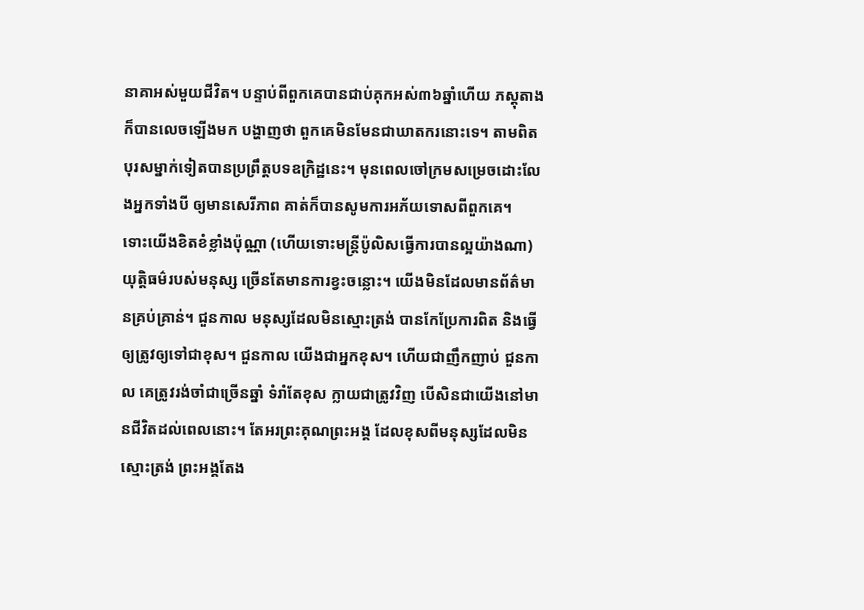នាគាអស់មួយជីវិត។ បន្ទាប់ពីពួកគេបានជាប់គុកអស់៣៦ឆ្នាំហើយ ភស្តុតាងក៏បានលេចឡើងមក បង្ហាញថា ពួកគេមិនមែនជាឃាតករនោះទេ។ តាមពិត បុរសម្នាក់ទៀតបានប្រព្រឹត្តបទឧក្រិដ្ឋនេះ។ មុនពេលចៅក្រមសម្រេចដោះលែងអ្នកទាំងបី ឲ្យមានសេរីភាព គាត់ក៏បានសូមការអភ័យទោសពីពួកគេ។
ទោះយើងខិតខំខ្លាំងប៉ុណ្ណា (ហើយទោះមន្ត្រីប៉ូលិសធ្វើការបានល្អយ៉ាងណា) យុត្តិធម៌របស់មនុស្ស ច្រើនតែមានការខ្វះចន្លោះ។ យើងមិនដែលមានព័ត៌មានគ្រប់គ្រាន់។ ជួនកាល មនុស្សដែលមិនស្មោះត្រង់ បានកែប្រែការពិត និងធ្វើឲ្យត្រូវឲ្យទៅជាខុស។ ជួនកាល យើងជាអ្នកខុស។ ហើយជាញឹកញាប់ ជួនកាល គេត្រូវរង់ចាំជាច្រើនឆ្នាំ ទំរាំតែខុស ក្លាយជាត្រូវវិញ បើសិនជាយើងនៅមានជីវិតដល់ពេលនោះ។ តែអរព្រះគុណព្រះអង្គ ដែលខុសពីមនុស្សដែលមិនស្មោះត្រង់ ព្រះអង្គតែង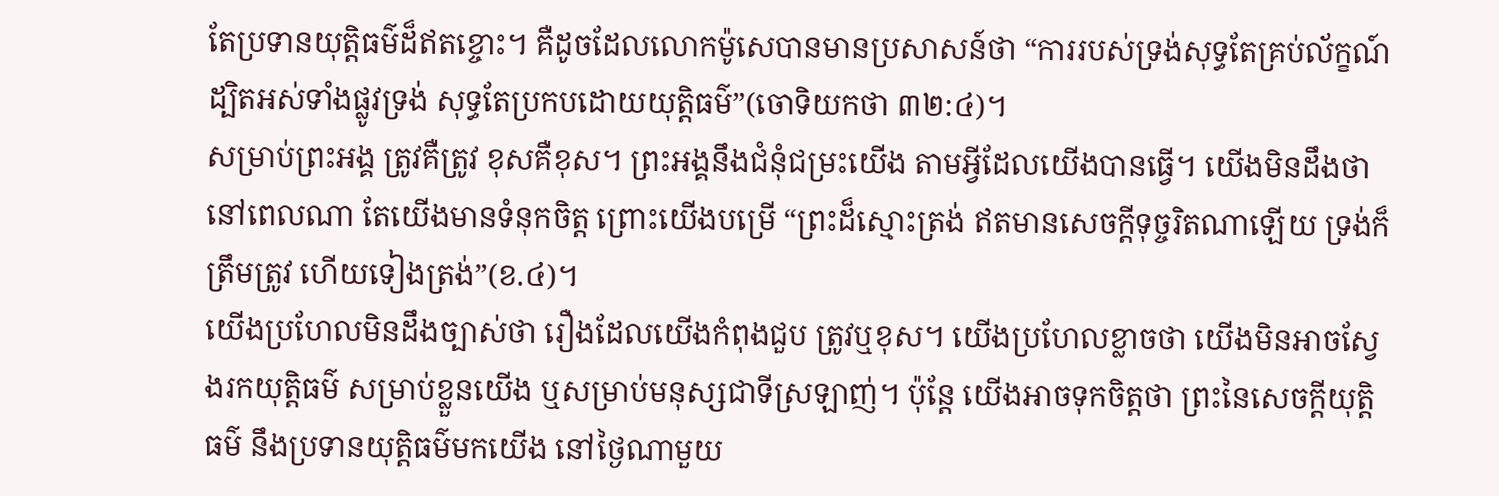តែប្រទានយុត្តិធម៌ដ៏ឥតខ្ចោះ។ គឺដូចដែលលោកម៉ូសេបានមានប្រសាសន៍ថា “ការរបស់ទ្រង់សុទ្ធតែគ្រប់ល័ក្ខណ៍ ដ្បិតអស់ទាំងផ្លូវទ្រង់ សុទ្ធតែប្រកបដោយយុត្តិធម៌”(ចោទិយកថា ៣២:៤)។
សម្រាប់ព្រះអង្គ ត្រូវគឺត្រូវ ខុសគឺខុស។ ព្រះអង្គនឹងជំនុំជម្រះយើង តាមអ្វីដែលយើងបានធ្វើ។ យើងមិនដឹងថា នៅពេលណា តែយើងមានទំនុកចិត្ត ព្រោះយើងបម្រើ “ព្រះដ៏ស្មោះត្រង់ ឥតមានសេចក្តីទុច្ចរិតណាឡើយ ទ្រង់ក៏ត្រឹមត្រូវ ហើយទៀងត្រង់”(ខ.៤)។
យើងប្រហែលមិនដឹងច្បាស់ថា រឿងដែលយើងកំពុងជួប ត្រូវឬខុស។ យើងប្រហែលខ្លាចថា យើងមិនអាចស្វែងរកយុត្តិធម៌ សម្រាប់ខ្លួនយើង ឬសម្រាប់មនុស្សជាទីស្រឡាញ់។ ប៉ុន្តែ យើងអាចទុកចិត្តថា ព្រះនៃសេចក្តីយុត្តិធម៌ នឹងប្រទានយុត្តិធម៌មកយើង នៅថ្ងៃណាមួយ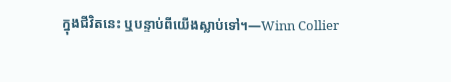ក្នុងជីវិតនេះ ឬបន្ទាប់ពីយើងស្លាប់ទៅ។—Winn Collier